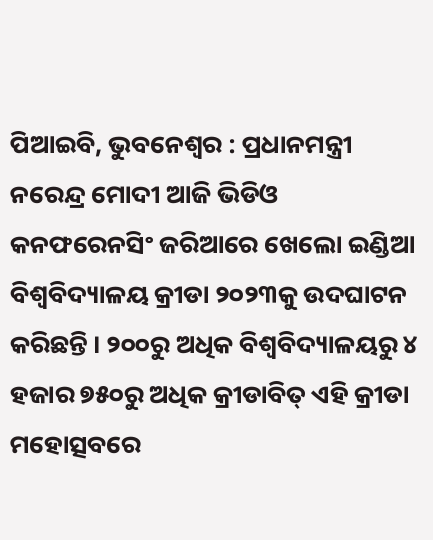ପିଆଇବି, ଭୁବନେଶ୍ୱର : ପ୍ରଧାନମନ୍ତ୍ରୀ ନରେନ୍ଦ୍ର ମୋଦୀ ଆଜି ଭିଡିଓ କନଫରେନସିଂ ଜରିଆରେ ଖେଲୋ ଇଣ୍ଡିଆ ବିଶ୍ୱବିଦ୍ୟାଳୟ କ୍ରୀଡା ୨୦୨୩କୁ ଉଦଘାଟନ କରିଛନ୍ତି । ୨୦୦ରୁ ଅଧିକ ବିଶ୍ୱବିଦ୍ୟାଳୟରୁ ୪ ହଜାର ୭୫୦ରୁ ଅଧିକ କ୍ରୀଡାବିତ୍ ଏହି କ୍ରୀଡା ମହୋତ୍ସବରେ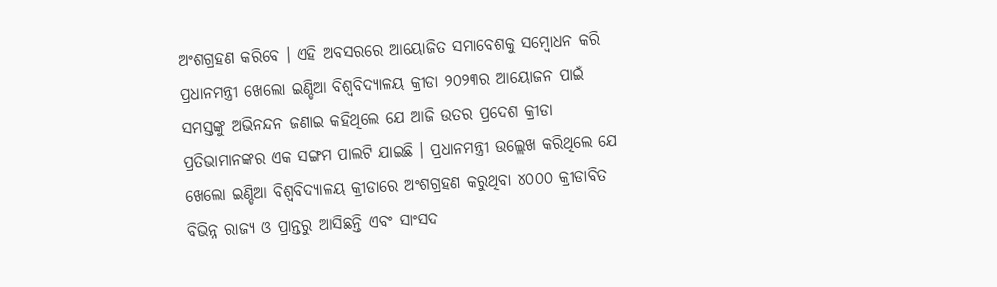ଅଂଶଗ୍ରହଣ କରିବେ । ଏହି ଅବସରରେ ଆୟୋଜିତ ସମାବେଶକୁ ସମ୍ବୋଧନ କରି ପ୍ରଧାନମନ୍ତ୍ରୀ ଖେଲୋ ଇଣ୍ଡିଆ ବିଶ୍ୱବିଦ୍ୟାଳୟ କ୍ରୀଡା ୨୦୨୩ର ଆୟୋଜନ ପାଇଁ ସମସ୍ତଙ୍କୁ ଅଭିନନ୍ଦନ ଜଣାଇ କହିଥିଲେ ଯେ ଆଜି ଉତର ପ୍ରଦେଶ କ୍ରୀଡା ପ୍ରତିଭାମାନଙ୍କର ଏକ ସଙ୍ଗମ ପାଲଟି ଯାଇଛି । ପ୍ରଧାନମନ୍ତ୍ରୀ ଉଲ୍ଲେଖ କରିଥିଲେ ଯେ ଖେଲୋ ଇଣ୍ଡିଆ ବିଶ୍ୱବିଦ୍ୟାଳୟ କ୍ରୀଡାରେ ଅଂଶଗ୍ରହଣ କରୁଥିବା ୪୦୦୦ କ୍ରୀଡାବିତ ବିଭିନ୍ନ ରାଜ୍ୟ ଓ ପ୍ରାନ୍ତରୁ ଆସିଛନ୍ତି ଏବଂ ସାଂସଦ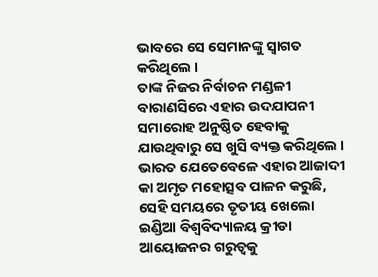ଭାବରେ ସେ ସେମାନଙ୍କୁ ସ୍ୱାଗତ କରିଥିଲେ ।
ତାଙ୍କ ନିଜର ନିର୍ବାଚନ ମଣ୍ଡଳୀ ବାରାଣସିରେ ଏହାର ଉଦଯାପନୀ ସମାରୋହ ଅନୁଷ୍ଠିତ ହେବାକୁ ଯାଉଥିବାରୁ ସେ ଖୁସି ବ୍ୟକ୍ତ କରିଥିଲେ । ଭାରତ ଯେତେବେଳେ ଏହାର ଆଜାଦୀ କା ଅମୃତ ମହୋତ୍ସବ ପାଳନ କରୁଛି, ସେହି ସମୟରେ ତୃତୀୟ ଖେଲୋ ଇଣ୍ଡିଆ ବିଶ୍ୱବିଦ୍ୟାଳୟ କ୍ରୀଡା ଆୟୋଜନର ଗରୁତ୍ୱକୁ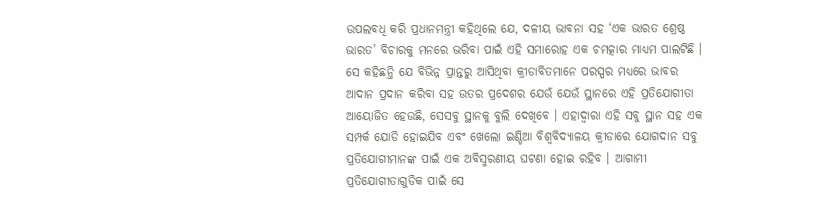ଉପଲବଧି କରି ପ୍ରଧାନମନ୍ତ୍ରୀ କହିଥିଲେ ଯେ, ଦଳୀୟ ଭାବନା ସହ ‘ଏକ ଭାରତ ଶ୍ରେଷ୍ଠ ଭାରତ’ ବିଚାରକୁ ମନରେ ଭରିବା ପାଇଁ ଏହି ସମାରୋହ ଏକ ଚମତ୍କାର ମାଧ୍ୟମ ପାଲଟିଛି । ସେ କହିଛନ୍ତି ଯେ ବିଭିନ୍ନ ପ୍ରାନ୍ତରୁ ଆସିଥିବା କ୍ରୀଡାବିତମାନେ ପରସ୍ପର ମଧ୍ୟରେ ଭାବର ଆଦାନ ପ୍ରଦାନ କରିବା ସହ ଉତର ପ୍ରଦେଶର ଯେଉଁ ଯେଉଁ ସ୍ଥାନରେ ଏହି ପ୍ରତିଯୋଗୀତା ଆୟୋଜିତ ହେଉଛି, ସେସବୁ ସ୍ଥାନକୁ ବୁଲି ଦେଖିବେ । ଏହାଦ୍ୱାରା ଏହି ସବୁ ସ୍ଥାନ ସହ ଏକ ସମ୍ପର୍କ ଯୋଡି ହୋଇଯିବ ଏବଂ ଖେଲୋ ଇଣ୍ଡିଆ ବିଶ୍ୱବିଦ୍ୟାଳୟ କ୍ରୀଡାରେ ଯୋଗଦାନ ସବୁ ପ୍ରତିଯୋଗୀମାନଙ୍କ ପାଇଁ ଏକ ଅବିସ୍ମରଣୀୟ ଘଟଣା ହୋଇ ରହିବ । ଆଗାମୀ ପ୍ରତିଯୋଗୀତାଗୁଡିକ ପାଇଁ ସେ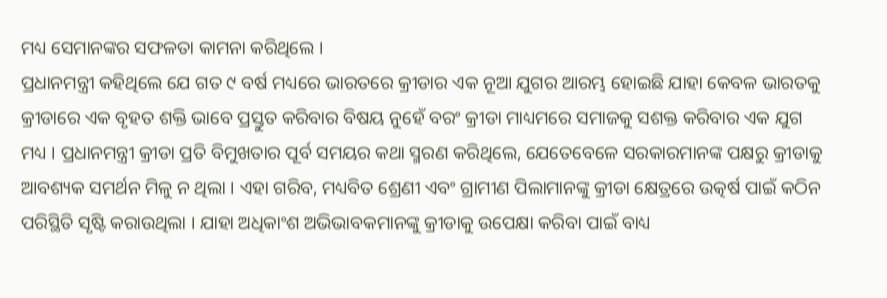ମଧ୍ୟ ସେମାନଙ୍କର ସଫଳତା କାମନା କରିଥିଲେ ।
ପ୍ରଧାନମନ୍ତ୍ରୀ କହିଥିଲେ ଯେ ଗତ ୯ ବର୍ଷ ମଧ୍ୟରେ ଭାରତରେ କ୍ରୀଡାର ଏକ ନୂଆ ଯୁଗର ଆରମ୍ଭ ହୋଇଛି ଯାହା କେବଳ ଭାରତକୁ କ୍ରୀଡାରେ ଏକ ବୃହତ ଶକ୍ତି ଭାବେ ପ୍ରସ୍ତୁତ କରିବାର ବିଷୟ ନୁହେଁ ବରଂ କ୍ରୀଡା ମାଧ୍ୟମରେ ସମାଜକୁ ସଶକ୍ତ କରିବାର ଏକ ଯୁଗ ମଧ୍ୟ । ପ୍ରଧାନମନ୍ତ୍ରୀ କ୍ରୀଡା ପ୍ରତି ବିମୁଖତାର ପୂର୍ବ ସମୟର କଥା ସ୍ମରଣ କରିଥିଲେ, ଯେତେବେଳେ ସରକାରମାନଙ୍କ ପକ୍ଷରୁ କ୍ରୀଡାକୁ ଆବଶ୍ୟକ ସମର୍ଥନ ମିଳୁ ନ ଥିଲା । ଏହା ଗରିବ, ମଧ୍ୟବିତ ଶ୍ରେଣୀ ଏବଂ ଗ୍ରାମୀଣ ପିଲାମାନଙ୍କୁ କ୍ରୀଡା କ୍ଷେତ୍ରରେ ଉତ୍କର୍ଷ ପାଇଁ କଠିନ ପରିସ୍ଥିତି ସୃଷ୍ଟି କରାଉଥିଲା । ଯାହା ଅଧିକାଂଶ ଅଭିଭାବକମାନଙ୍କୁ କ୍ରୀଡାକୁ ଉପେକ୍ଷା କରିବା ପାଇଁ ବାଧ୍ୟ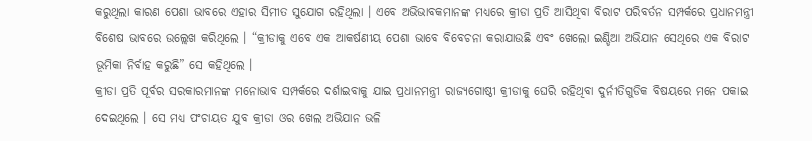କରୁଥିଲା କାରଣ ପେଶା ଭାବରେ ଏହାର ସିମୀତ ସୁଯୋଗ ରହିଥିଲା । ଏବେ ଅଭିଭାବକମାନଙ୍କ ମଧ୍ୟରେ କ୍ରୀଡା ପ୍ରତି ଆସିଥିବା ବିରାଟ ପରିବର୍ତନ ସମ୍ପର୍କରେ ପ୍ରଧାନମନ୍ତ୍ରୀ ବିଶେଷ ଭାବରେ ଉଲ୍ଲେଖ କରିଥିଲେ । “କ୍ରୀଡାକୁ ଏବେ ଏକ ଆକର୍ଷଣୀୟ ପେଶା ଭାବେ ବିବେଚନା କରାଯାଉଛି ଏବଂ ଖେଲୋ ଇଣ୍ଡିଆ ଅଭିଯାନ ସେଥିରେ ଏକ ବିରାଟ ଭୂମିକା ନିର୍ବାହ କରୁଛି” ସେ କହିଥିଲେ ।
କ୍ରୀଡା ପ୍ରତି ପୂର୍ବର ସରକାରମାନଙ୍କ ମନୋଭାବ ସମ୍ପର୍କରେ ଦର୍ଶାଇବାକୁ ଯାଇ ପ୍ରଧାନମନ୍ତ୍ରୀ ରାଜ୍ୟଗୋଷ୍ଠୀ କ୍ରୀଡାକୁ ଘେରି ରହିଥିବା ଦୁର୍ନୀତିଗୁଡିକ ବିଷୟରେ ମନେ ପକାଇ ଦେଇଥିଲେ । ସେ ମଧ୍ୟ ପଂଚାୟତ ଯୁବ କ୍ରୀଡା ଓର ଖେଲ ଅଭିଯାନ ଭଳି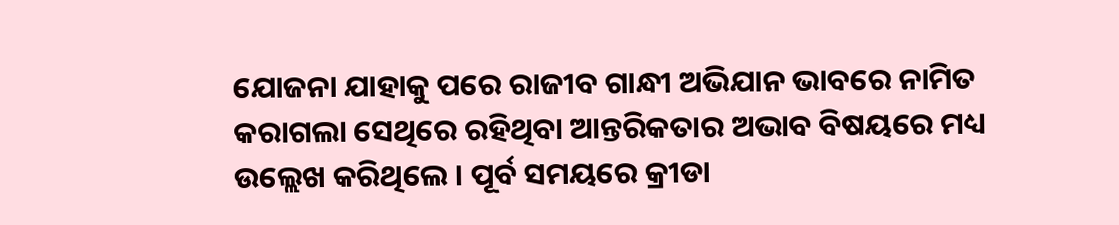ଯୋଜନା ଯାହାକୁ ପରେ ରାଜୀବ ଗାନ୍ଧୀ ଅଭିଯାନ ଭାବରେ ନାମିତ କରାଗଲା ସେଥିରେ ରହିଥିବା ଆନ୍ତରିକତାର ଅଭାବ ବିଷୟରେ ମଧ୍ୟ ଉଲ୍ଲେଖ କରିଥିଲେ । ପୂର୍ବ ସମୟରେ କ୍ରୀଡା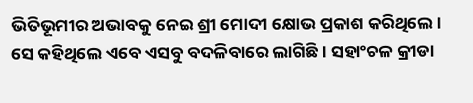ଭିତିଭୂମୀର ଅଭାବକୁ ନେଇ ଶ୍ରୀ ମୋଦୀ କ୍ଷୋଭ ପ୍ରକାଶ କରିଥିଲେ । ସେ କହିଥିଲେ ଏବେ ଏସବୁ ବଦଳିବାରେ ଲାଗିଛି । ସହାଂଚଳ କ୍ରୀଡା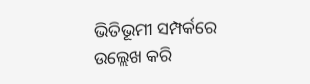ଭିତିଭୂମୀ ସମ୍ପର୍କରେ ଉଲ୍ଲେଖ କରି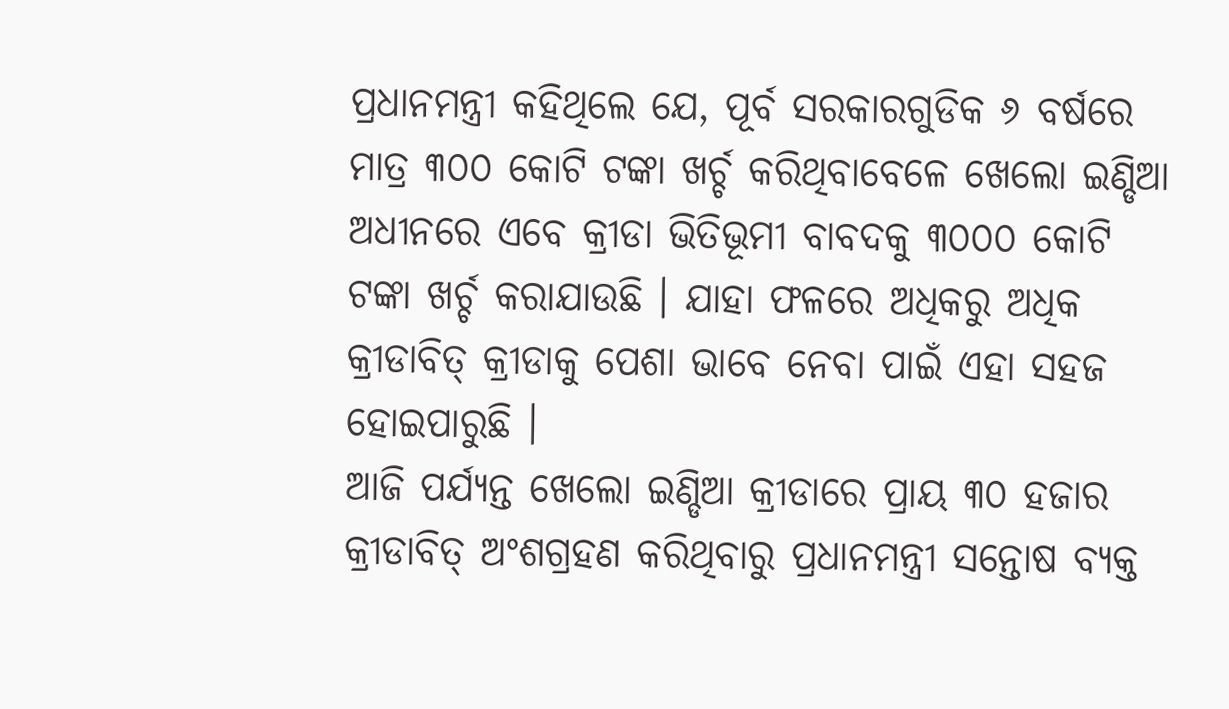ପ୍ରଧାନମନ୍ତ୍ରୀ କହିଥିଲେ ଯେ, ପୂର୍ବ ସରକାରଗୁଡିକ ୬ ବର୍ଷରେ ମାତ୍ର ୩୦୦ କୋଟି ଟଙ୍କା ଖର୍ଚ୍ଚ କରିଥିବାବେଳେ ଖେଲୋ ଇଣ୍ଡିଆ ଅଧୀନରେ ଏବେ କ୍ରୀଡା ଭିତିଭୂମୀ ବାବଦକୁ ୩୦୦୦ କୋଟି ଟଙ୍କା ଖର୍ଚ୍ଚ କରାଯାଉଛି । ଯାହା ଫଳରେ ଅଧିକରୁ ଅଧିକ କ୍ରୀଡାବିତ୍ କ୍ରୀଡାକୁ ପେଶା ଭାବେ ନେବା ପାଇଁ ଏହା ସହଜ ହୋଇପାରୁଛି ।
ଆଜି ପର୍ଯ୍ୟନ୍ତ ଖେଲୋ ଇଣ୍ଡିଆ କ୍ରୀଡାରେ ପ୍ରାୟ ୩୦ ହଜାର କ୍ରୀଡାବିତ୍ ଅଂଶଗ୍ରହଣ କରିଥିବାରୁ ପ୍ରଧାନମନ୍ତ୍ରୀ ସନ୍ତୋଷ ବ୍ୟକ୍ତ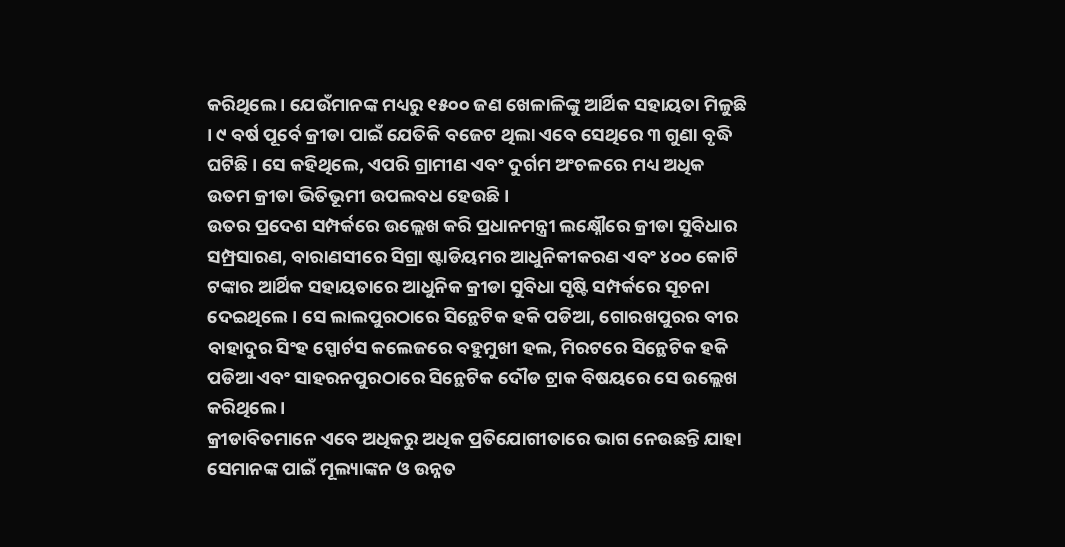କରିଥିଲେ । ଯେଉଁମାନଙ୍କ ମଧ୍ୟରୁ ୧୫୦୦ ଜଣ ଖେଳାଳିଙ୍କୁ ଆର୍ଥିକ ସହାୟତା ମିଳୁଛି । ୯ ବର୍ଷ ପୂର୍ବେ କ୍ରୀଡା ପାଇଁ ଯେତିକି ବଜେଟ ଥିଲା ଏବେ ସେଥିରେ ୩ ଗୁଣା ବୃଦ୍ଧି ଘଟିଛି । ସେ କହିଥିଲେ, ଏପରି ଗ୍ରାମୀଣ ଏବଂ ଦୁର୍ଗମ ଅଂଚଳରେ ମଧ୍ୟ ଅଧିକ ଉତମ କ୍ରୀଡା ଭିତିଭୂମୀ ଉପଲବଧ ହେଉଛି ।
ଉତର ପ୍ରଦେଶ ସମ୍ପର୍କରେ ଉଲ୍ଲେଖ କରି ପ୍ରଧାନମନ୍ତ୍ରୀ ଲକ୍ଷ୍ନୌରେ କ୍ରୀଡା ସୁବିଧାର ସମ୍ପ୍ରସାରଣ, ବାରାଣସୀରେ ସିଗ୍ରା ଷ୍ଟାଡିୟମର ଆଧୁନିକୀକରଣ ଏବଂ ୪୦୦ କୋଟି ଟଙ୍କାର ଆର୍ଥିକ ସହାୟତାରେ ଆଧୁନିକ କ୍ରୀଡା ସୁବିଧା ସୃଷ୍ଟି ସମ୍ପର୍କରେ ସୂଚନା ଦେଇଥିଲେ । ସେ ଲାଲପୁରଠାରେ ସିନ୍ଥେଟିକ ହକି ପଡିଆ, ଗୋରଖପୁରର ବୀର ବାହାଦୁର ସିଂହ ସ୍ପୋର୍ଟସ କଲେଜରେ ବହୁମୁଖୀ ହଲ, ମିରଟରେ ସିନ୍ଥେଟିକ ହକି ପଡିଆ ଏବଂ ସାହରନପୁରଠାରେ ସିନ୍ଥେଟିକ ଦୌଡ ଟ୍ରାକ ବିଷୟରେ ସେ ଉଲ୍ଲେଖ କରିଥିଲେ ।
କ୍ରୀଡାବିତମାନେ ଏବେ ଅଧିକରୁ ଅଧିକ ପ୍ରତିଯୋଗୀତାରେ ଭାଗ ନେଉଛନ୍ତି ଯାହା ସେମାନଙ୍କ ପାଇଁ ମୂଲ୍ୟାଙ୍କନ ଓ ଉନ୍ନତ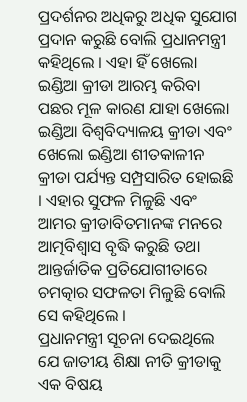ପ୍ରଦର୍ଶନର ଅଧିକରୁ ଅଧିକ ସୁଯୋଗ ପ୍ରଦାନ କରୁଛି ବୋଲି ପ୍ରଧାନମନ୍ତ୍ରୀ କହିଥିଲେ । ଏହା ହିଁ ଖେଲୋ ଇଣ୍ଡିଆ କ୍ରୀଡା ଆରମ୍ଭ କରିବା ପଛର ମୂଳ କାରଣ ଯାହା ଖେଲୋ ଇଣ୍ଡିଆ ବିଶ୍ୱବିଦ୍ୟାଳୟ କ୍ରୀଡା ଏବଂ ଖେଲୋ ଇଣ୍ଡିଆ ଶୀତକାଳୀନ କ୍ରୀଡା ପର୍ଯ୍ୟନ୍ତ ସମ୍ପ୍ରସାରିତ ହୋଇଛି । ଏହାର ସୁଫଳ ମିଳୁଛି ଏବଂ ଆମର କ୍ରୀଡାବିତମାନଙ୍କ ମନରେ ଆତ୍ମବିଶ୍ୱାସ ବୃଦ୍ଧି କରୁଛି ତଥା ଆନ୍ତର୍ଜାତିକ ପ୍ରତିଯୋଗୀତାରେ ଚମତ୍କାର ସଫଳତା ମିଳୁଛି ବୋଲି ସେ କହିଥିଲେ ।
ପ୍ରଧାନମନ୍ତ୍ରୀ ସୂଚନା ଦେଇଥିଲେ ଯେ ଜାତୀୟ ଶିକ୍ଷା ନୀତି କ୍ରୀଡାକୁ ଏକ ବିଷୟ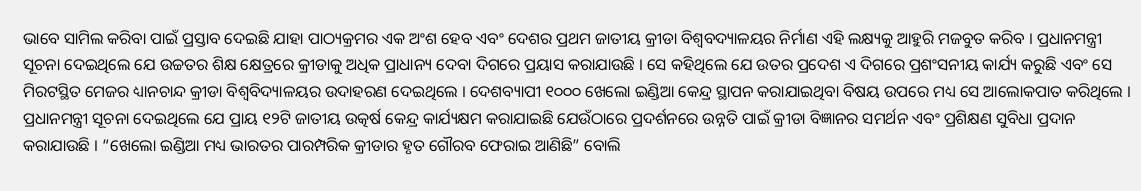ଭାବେ ସାମିଲ କରିବା ପାଇଁ ପ୍ରସ୍ତାବ ଦେଇଛି ଯାହା ପାଠ୍ୟକ୍ରମର ଏକ ଅଂଶ ହେବ ଏବଂ ଦେଶର ପ୍ରଥମ ଜାତୀୟ କ୍ରୀଡା ବିଶ୍ୱବଦ୍ୟାଳୟର ନିର୍ମାଣ ଏହି ଲକ୍ଷ୍ୟକୁ ଆହୁରି ମଜବୁତ କରିବ । ପ୍ରଧାନମନ୍ତ୍ରୀ ସୂଚନା ଦେଇଥିଲେ ଯେ ଉଚ୍ଚତର ଶିକ୍ଷ କ୍ଷେତ୍ରରେ କ୍ରୀଡାକୁ ଅଧିକ ପ୍ରାଧାନ୍ୟ ଦେବା ଦିଗରେ ପ୍ରୟାସ କରାଯାଉଛି । ସେ କହିଥିଲେ ଯେ ଉତର ପ୍ରଦେଶ ଏ ଦିଗରେ ପ୍ରଶଂସନୀୟ କାର୍ଯ୍ୟ କରୁଛି ଏବଂ ସେ ମିରଟସ୍ଥିତ ମେଜର ଧ୍ୟାନଚାନ୍ଦ କ୍ରୀଡା ବିଶ୍ୱବିଦ୍ୟାଳୟର ଉଦାହରଣ ଦେଇଥିଲେ । ଦେଶବ୍ୟାପୀ ୧୦୦୦ ଖେଲୋ ଇଣ୍ଡିଆ କେନ୍ଦ୍ର ସ୍ଥାପନ କରାଯାଇଥିବା ବିଷୟ ଉପରେ ମଧ୍ୟ ସେ ଆଲୋକପାତ କରିଥିଲେ । ପ୍ରଧାନମନ୍ତ୍ରୀ ସୂଚନା ଦେଇଥିଲେ ଯେ ପ୍ରାୟ ୧୨ଟି ଜାତୀୟ ଉତ୍କର୍ଷ କେନ୍ଦ୍ର କାର୍ଯ୍ୟକ୍ଷମ କରାଯାଇଛି ଯେଉଁଠାରେ ପ୍ରଦର୍ଶନରେ ଉନ୍ନତି ପାଇଁ କ୍ରୀଡା ବିଜ୍ଞାନର ସମର୍ଥନ ଏବଂ ପ୍ରଶିକ୍ଷଣ ସୁବିଧା ପ୍ରଦାନ କରାଯାଉଛି । “ଖେଲୋ ଇଣ୍ଡିଆ ମଧ୍ୟ ଭାରତର ପାରମ୍ପରିକ କ୍ରୀଡାର ହୃତ ଗୌରବ ଫେରାଇ ଆଣିଛି” ବୋଲି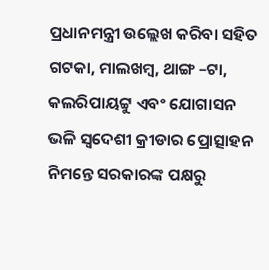ପ୍ରଧାନମନ୍ତ୍ରୀ ଉଲ୍ଲେଖ କରିବା ସହିତ ଗଟକା, ମାଲଖମ୍ବ, ଥାଙ୍ଗ –ଟା, କଲରିପାୟଟ୍ଟୁ ଏବଂ ଯୋଗାସନ ଭଳି ସ୍ୱଦେଶୀ କ୍ରୀଡାର ପ୍ରୋତ୍ସାହନ ନିମନ୍ତେ ସରକାରଙ୍କ ପକ୍ଷରୁ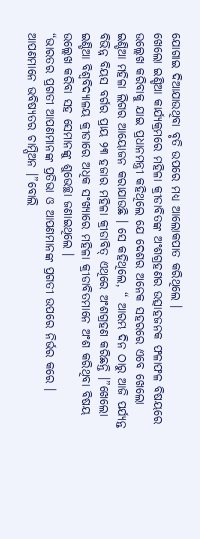ଯୋଗାଇ ଦିଆଯାଉଥିବା ବୃତି ଉପରେ ମଧ୍ୟ ଆଲୋକପାତ କରିଥିଲେ ।
ଖେଲୋ ଇଣ୍ଡିଆ କାର୍ଯ୍ୟକ୍ରମରେ ମହିଳା କ୍ରୀଡାବିତଙ୍କ ଅଂଶଗ୍ରହଣର ଉତ୍ସାହଜନକ ଫଳାଫଳ ବିଷୟରେ ଉଲ୍ଲେଖ କରିବାକୁ ଯାଇ ପ୍ରଧାନମନ୍ତ୍ରୀ କହିଥିଲେ ଯେ ଦେଶର ଅନେକ ସହରରେ ଏବେ ଖେଲୋ ଇଣ୍ଡିଆ ମହିଳା ଲିଗର ଆୟୋଜନ କରାଯାଉଛି । ସେ କହିଥିଲେ, “ ଆରମ୍ଭ ଦିନ ଠାରୁ ଆଜି ପର୍ଯ୍ୟନ୍ତ ବିଭିନ୍ନ ବିୟସ ବର୍ଗର ପ୍ରାୟ ୨୩ ହଜାର ମହିଳା କ୍ରୀଡାବିତ୍ ଏଥିରେ ଅଂଶଗ୍ରହଣ କରିଛନ୍ତି ।”ଖେଲୋ ଇଣ୍ଡିଆ ବିଶ୍ୱବିଦ୍ୟାଳୟ କ୍ରୀଡାରେ ଅଧିକ ସଂଖ୍ୟାରେ ମହିଳା କ୍ରୀଡାବିତମାନେ ଅଂଶ କରିଥିବା ବିଷୟ ଉଲ୍ଲେଖ କରିବା ସହ ସେମାନଙ୍କୁ ଶୁଭେଚ୍ଛା ଜଣାଇଥିଲେ ।
“ଭାରତର ପ୍ରଗତୀ ଆପଣମାନଙ୍କ ପ୍ରତିଭା ଓ ଆପଣମାନଙ୍କ ପ୍ରଗତୀ ଉପରେ ନିର୍ଭର କରେ । ଆପଣମାନେ ଭବିଷ୍ୟତର ଚାମ୍ପିଅନ ।”ବୋଲି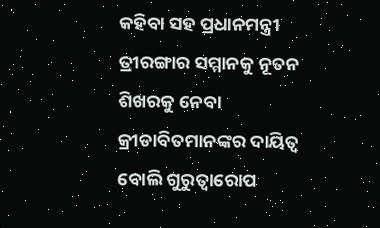କହିବା ସହ ପ୍ରଧାନମନ୍ତ୍ରୀ ତ୍ରୀରଙ୍ଗାର ସମ୍ମାନକୁ ନୂତନ ଶିଖରକୁ ନେବା କ୍ରୀଡାବିତମାନଙ୍କର ଦାୟିତ୍ୱ ବୋଲି ଗୁରୁତ୍ୱାରୋପ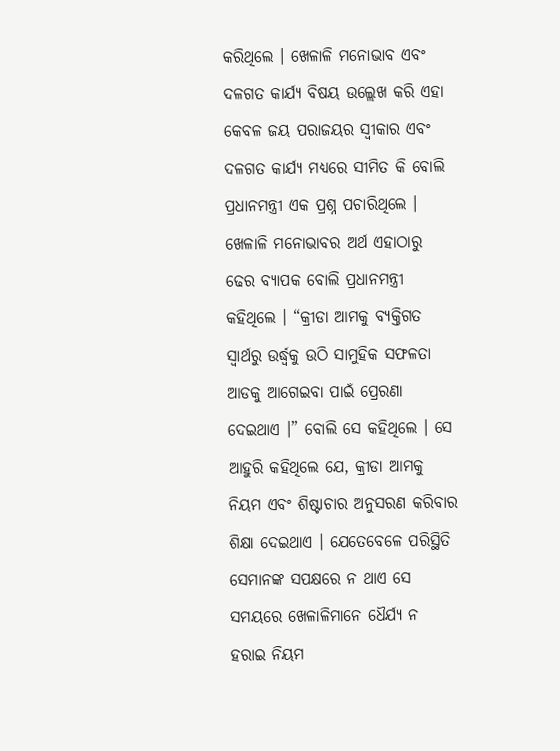କରିଥିଲେ । ଖେଳାଳି ମନୋଭାବ ଏବଂ ଦଳଗତ କାର୍ଯ୍ୟ ବିଷୟ ଉଲ୍ଲେଖ କରି ଏହା କେବଳ ଜୟ ପରାଜୟର ସ୍ୱୀକାର ଏବଂ ଦଳଗତ କାର୍ଯ୍ୟ ମଧ୍ୟରେ ସୀମିତ କି ବୋଲି ପ୍ରଧାନମନ୍ତ୍ରୀ ଏକ ପ୍ରଶ୍ନ ପଚାରିଥିଲେ ।
ଖେଳାଳି ମନୋଭାବର ଅର୍ଥ ଏହାଠାରୁ ଢେର ବ୍ୟାପକ ବୋଲି ପ୍ରଧାନମନ୍ତ୍ରୀ କହିଥିଲେ । “କ୍ରୀଡା ଆମକୁ ବ୍ୟକ୍ତିଗତ ସ୍ୱାର୍ଥରୁ ଉର୍ଦ୍ଧ୍ୱକୁ ଉଠି ସାମୁହିକ ସଫଳତା ଆଡକୁ ଆଗେଇବା ପାଇଁ ପ୍ରେରଣା ଦେଇଥାଏ ।” ବୋଲି ସେ କହିଥିଲେ । ସେ ଆହୁରି କହିଥିଲେ ଯେ, କ୍ରୀଡା ଆମକୁ ନିୟମ ଏବଂ ଶିଷ୍ଟାଚାର ଅନୁସରଣ କରିବାର ଶିକ୍ଷା ଦେଇଥାଏ । ଯେତେବେଳେ ପରିସ୍ଥିତି ସେମାନଙ୍କ ସପକ୍ଷରେ ନ ଥାଏ ସେ ସମୟରେ ଖେଳାଳିମାନେ ଧୈର୍ଯ୍ୟ ନ ହରାଇ ନିୟମ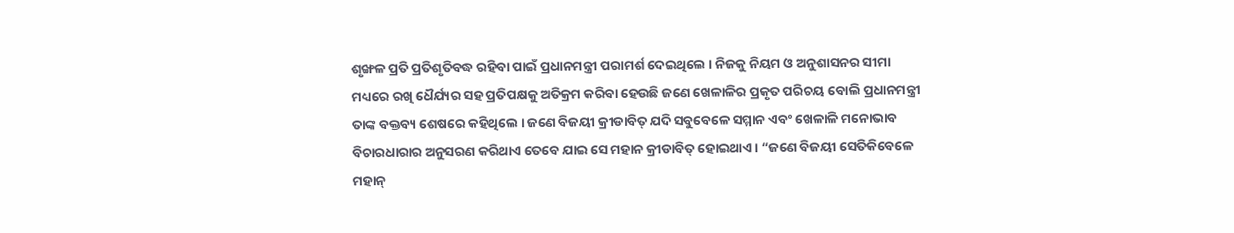ଶୃଙ୍ଖଳ ପ୍ରତି ପ୍ରତିଶୃତିବଦ୍ଧ ରହିବା ପାଇଁ ପ୍ରଧାନମନ୍ତ୍ରୀ ପରାମର୍ଶ ଦେଇଥିଲେ । ନିଜକୁ ନିୟମ ଓ ଅନୁଶାସନର ସୀମା ମଧ୍ୟରେ ରଖି ଧୈର୍ଯ୍ୟର ସହ ପ୍ରତିପକ୍ଷକୁ ଅତିକ୍ରମ କରିବା ହେଉଛି ଜଣେ ଖେଳାଳିର ପ୍ରକୃତ ପରିଚୟ ବୋଲି ପ୍ରଧାନମନ୍ତ୍ରୀ ତାଙ୍କ ବକ୍ତବ୍ୟ ଶେଷରେ କହିଥିଲେ । ଜଣେ ବିଜୟୀ କ୍ରୀଡାବିତ୍ ଯଦି ସବୁବେଳେ ସମ୍ମାନ ଏବଂ ଖେଳାଳି ମନୋଭାବ ବିଚାରଧାରାର ଅନୁସରଣ କରିଥାଏ ତେବେ ଯାଇ ସେ ମହାନ କ୍ରୀଡାବିତ୍ ହୋଇଥାଏ । “ଜଣେ ବିଜୟୀ ସେତିକିବେଳେ ମହାନ୍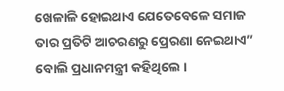ଖେଳାଳି ହୋଇଥାଏ ଯେତେବେଳେ ସମାଜ ତାର ପ୍ରତିଟି ଆଚରଣରୁ ପ୍ରେରଣା ନେଇଥାଏ” ବୋଲି ପ୍ରଧାନମନ୍ତ୍ରୀ କହିଥିଲେ ।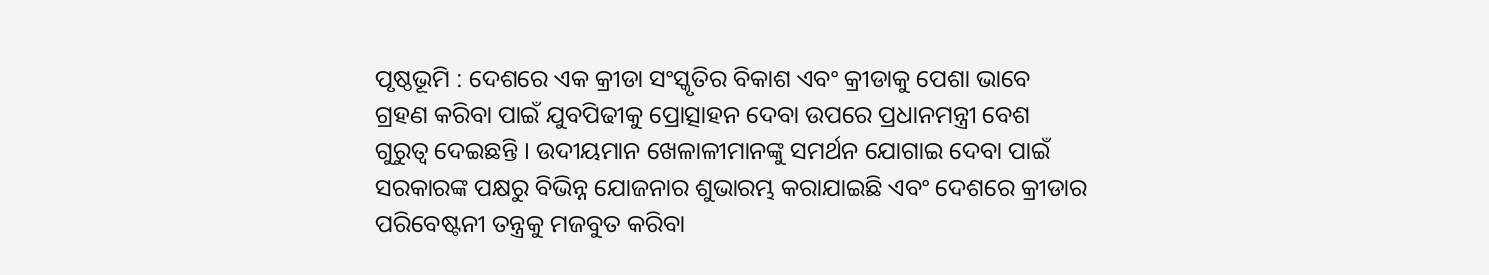ପୃଷ୍ଠଭୂମି : ଦେଶରେ ଏକ କ୍ରୀଡା ସଂସ୍କୃତିର ବିକାଶ ଏବଂ କ୍ରୀଡାକୁ ପେଶା ଭାବେ ଗ୍ରହଣ କରିବା ପାଇଁ ଯୁବପିଢୀକୁ ପ୍ରୋତ୍ସାହନ ଦେବା ଉପରେ ପ୍ରଧାନମନ୍ତ୍ରୀ ବେଶ ଗୁରୁତ୍ୱ ଦେଇଛନ୍ତି । ଉଦୀୟମାନ ଖେଳାଳୀମାନଙ୍କୁ ସମର୍ଥନ ଯୋଗାଇ ଦେବା ପାଇଁ ସରକାରଙ୍କ ପକ୍ଷରୁ ବିଭିନ୍ନ ଯୋଜନାର ଶୁଭାରମ୍ଭ କରାଯାଇଛି ଏବଂ ଦେଶରେ କ୍ରୀଡାର ପରିବେଷ୍ଟନୀ ତନ୍ତ୍ରକୁ ମଜବୁତ କରିବା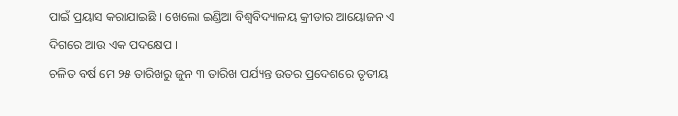ପାଇଁ ପ୍ରୟାସ କରାଯାଇଛି । ଖେଲୋ ଇଣ୍ଡିଆ ବିଶ୍ୱବିଦ୍ୟାଳୟ କ୍ରୀଡାର ଆୟୋଜନ ଏ ଦିଗରେ ଆଉ ଏକ ପଦକ୍ଷେପ ।
ଚଳିତ ବର୍ଷ ମେ ୨୫ ତାରିଖରୁ ଜୁନ ୩ ତାରିଖ ପର୍ଯ୍ୟନ୍ତ ଉତର ପ୍ରଦେଶରେ ତୃତୀୟ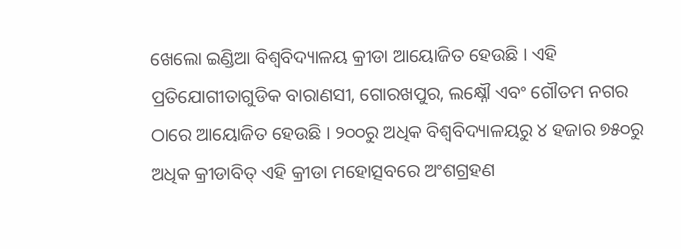ଖେଲୋ ଇଣ୍ଡିଆ ବିଶ୍ୱବିଦ୍ୟାଳୟ କ୍ରୀଡା ଆୟୋଜିତ ହେଉଛି । ଏହି ପ୍ରତିଯୋଗୀତାଗୁଡିକ ବାରାଣସୀ, ଗୋରଖପୁର, ଲକ୍ଷ୍ନୌ ଏବଂ ଗୌତମ ନଗର ଠାରେ ଆୟୋଜିତ ହେଉଛି । ୨୦୦ରୁ ଅଧିକ ବିଶ୍ୱବିଦ୍ୟାଳୟରୁ ୪ ହଜାର ୭୫୦ରୁ ଅଧିକ କ୍ରୀଡାବିତ୍ ଏହି କ୍ରୀଡା ମହୋତ୍ସବରେ ଅଂଶଗ୍ରହଣ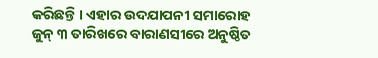କରିଛନ୍ତି । ଏହାର ଉଦଯାପନୀ ସମାରୋହ ଜୁନ୍ ୩ ତାରିଖରେ ବାରାଣସୀରେ ଅନୁଷ୍ଠିତ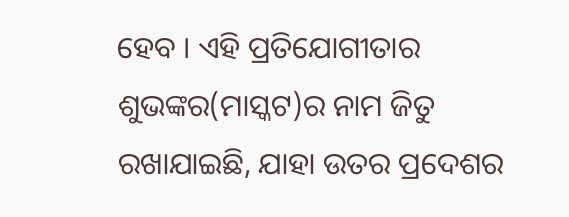ହେବ । ଏହି ପ୍ରତିଯୋଗୀତାର ଶୁଭଙ୍କର(ମାସ୍କଟ)ର ନାମ ଜିତୁ ରଖାଯାଇଛି, ଯାହା ଉତର ପ୍ରଦେଶର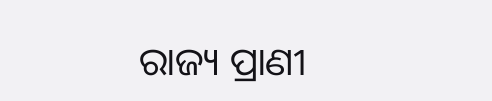ରାଜ୍ୟ ପ୍ରାଣୀ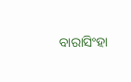ବାରାସିଂହା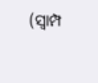(ସ୍ୱାମ୍ପ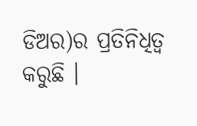ଡିଅର)ର ପ୍ରତିନିଧିତ୍ୱ କରୁଛି ।